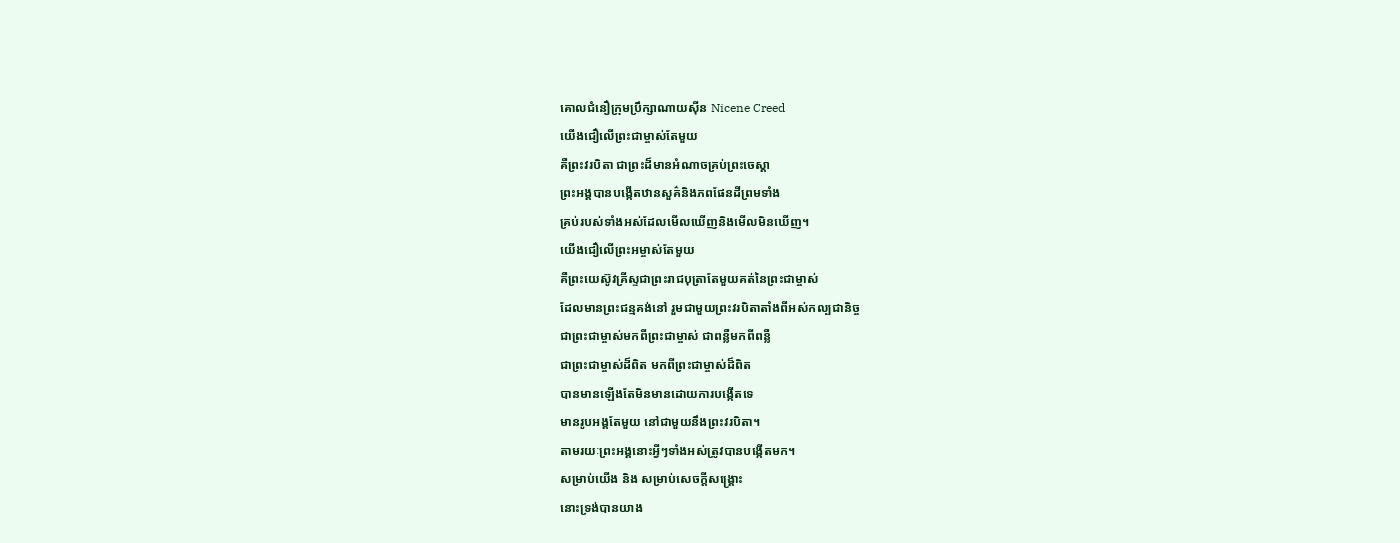គោលជំនឿក្រុមប្រឹក្សាណាយស៊ីន Nicene Creed
យើងជឿលើព្រះជាម្ចាស់តែមួយ
គឺព្រះវរបិតា ជាព្រះដ៏មានអំណាចគ្រប់ព្រះចេស្ដា
ព្រះអង្គបានបង្កើតឋានសួគ៌និងភពផែនដីព្រមទាំង
គ្រប់របស់ទាំងអស់ដែលមើលឃើញនិងមើលមិនឃើញ។
យើងជឿលើព្រះអម្ចាស់តែមួយ
គឺព្រះយេស៊ូវគ្រីស្ទជាព្រះរាជបុត្រាតែមួយគត់នៃព្រះជាម្ចាស់
ដែលមានព្រះជន្មគង់នៅ រួមជាមួយព្រះវរបិតាតាំងពីអស់កល្បជានិច្ច
ជាព្រះជាម្ចាស់មកពីព្រះជាម្ចាស់ ជាពន្លឺមកពីពន្លឺ
ជាព្រះជាម្ចាស់ដ៏ពិត មកពីព្រះជាម្ចាស់ដ៏ពិត
បានមានឡើងតែមិនមានដោយការបង្កើតទេ
មានរូបអង្គតែមួយ នៅជាមួយនឹងព្រះវរបិតា។
តាមរយៈព្រះអង្គនោះអ្វីៗទាំងអស់ត្រូវបានបង្កើតមក។
សម្រាប់យើង និង សម្រាប់សេចក្ដីសង្គ្រោះ
នោះទ្រង់បានយាង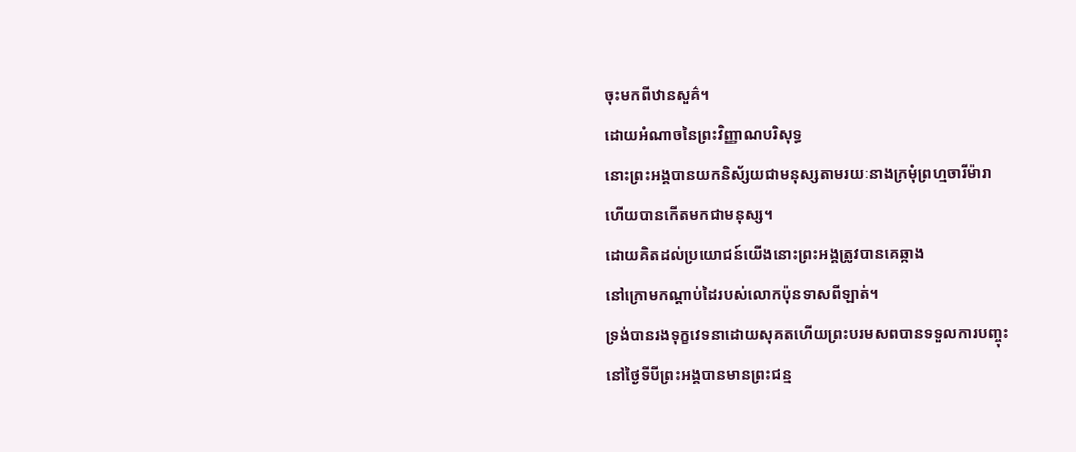ចុះមកពីឋានសួគ៌។
ដោយអំណាចនៃព្រះវិញ្ញាណបរិសុទ្ធ
នោះព្រះអង្គបានយកនិស័្សយជាមនុស្សតាមរយៈនាងក្រមុំព្រហ្មចារីម៉ារា
ហើយបានកើតមកជាមនុស្ស។
ដោយគិតដល់ប្រយោជន៍យើងនោះព្រះអង្គត្រូវបានគេឆ្កាង
នៅក្រោមកណ្តាប់ដៃរបស់លោកប៉ុនទាសពីឡាត់។
ទ្រង់បានរងទុក្ខវេទនាដោយសុគតហើយព្រះបរមសពបានទទួលការបញ្ចុះ
នៅថ្ងៃទីបីព្រះអង្គបានមានព្រះជន្ម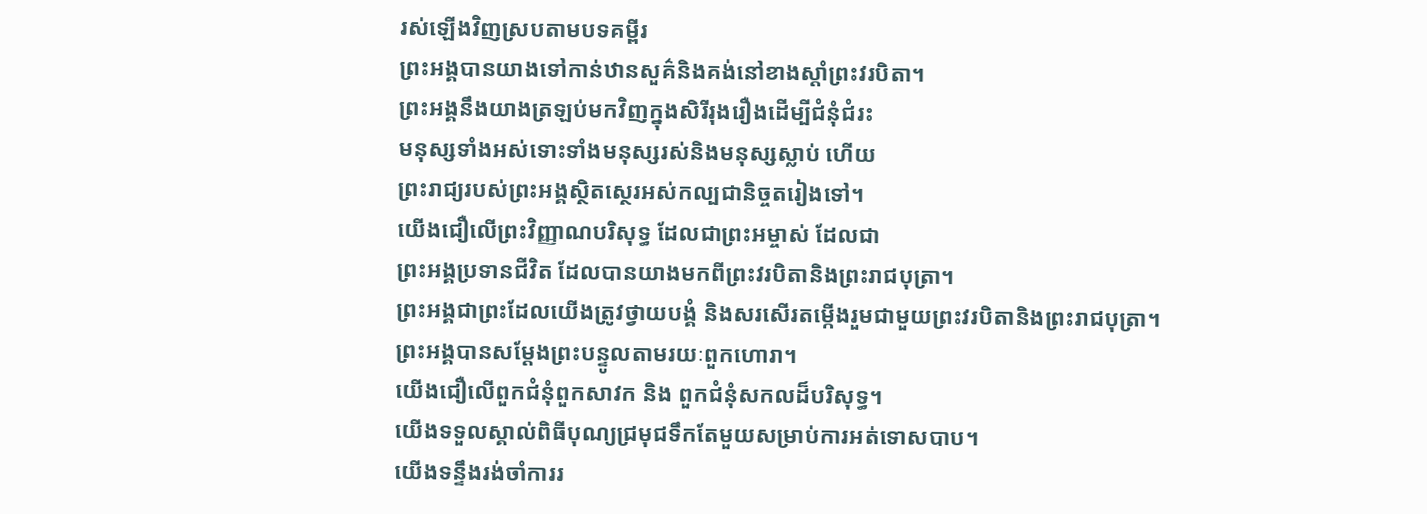រស់ឡើងវិញស្របតាមបទគម្ពីរ
ព្រះអង្គបានយាងទៅកាន់ឋានសួគ៌និងគង់នៅខាងស្ដាំព្រះវរបិតា។
ព្រះអង្គនឹងយាងត្រឡប់មកវិញក្នុងសិរីរុងរឿងដើម្បីជំនុំជំរះ
មនុស្សទាំងអស់ទោះទាំងមនុស្សរស់និងមនុស្សស្លាប់ ហើយ
ព្រះរាជ្យរបស់ព្រះអង្គស្ថិតស្ថេរអស់កល្បជានិច្ចតរៀងទៅ។
យើងជឿលើព្រះវិញ្ញាណបរិសុទ្ធ ដែលជាព្រះអម្ចាស់ ដែលជា
ព្រះអង្គប្រទានជីវិត ដែលបានយាងមកពីព្រះវរបិតានិងព្រះរាជបុត្រា។
ព្រះអង្គជាព្រះដែលយើងត្រូវថ្វាយបង្គំ និងសរសើរតម្កើងរួមជាមួយព្រះវរបិតានិងព្រះរាជបុត្រា។
ព្រះអង្គបានសម្ដែងព្រះបន្ទូលតាមរយៈពួកហោរា។
យើងជឿលើពួកជំនុំពួកសាវក និង ពួកជំនុំសកលដ៏បរិសុទ្ធ។
យើងទទួលស្គាល់ពិធីបុណ្យជ្រមុជទឹកតែមួយសម្រាប់ការអត់ទោសបាប។
យើងទន្ទឹងរង់ចាំការរ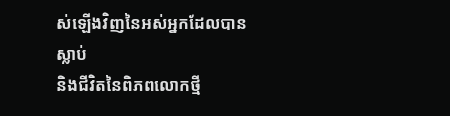ស់ឡើងវិញនៃអស់អ្នកដែលបានស្លាប់
និងជីវិតនៃពិភពលោកថ្មី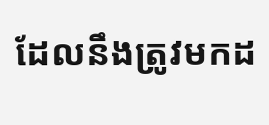ដែលនឹងត្រូវមកដ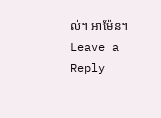ល់។ អាម៉ែន។
Leave a Reply